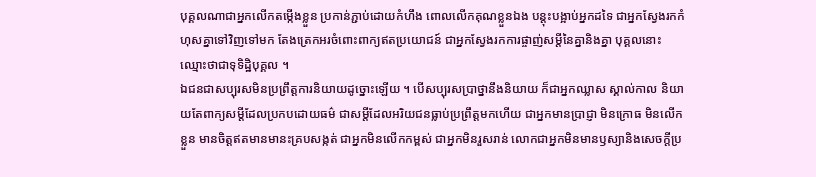បុគ្គលណាជាអ្នកលើកតម្កើងខ្លួន ប្រកាន់ភ្ជាប់ដោយកំហឹង ពោលលើកគុណខ្លួនឯង បន្តុះបង្អាប់អ្នកដទៃ ជាអ្នកស្វែងរកកំហុសគ្នាទៅវិញទៅមក តែងត្រេកអរចំពោះពាក្យឥតប្រយោជន៍ ជាអ្នកស្វែងរកការផ្ចាញ់សម្តីនៃគ្នានិងគ្នា បុគ្គលនោះឈ្មោះថាជាទុទិដ្ឋិបុគ្គល ។
ឯជនជាសប្បុរសមិនប្រព្រឹត្តការនិយាយដូច្នោះឡើយ ។ បើសប្បុរសប្រាថ្នានឹងនិយាយ ក៏ជាអ្នកឈ្លាស ស្គាល់កាល និយាយតែពាក្យសម្តីដែលប្រកបដោយធម៌ ជាសម្តីដែលអរិយជនធ្លាប់ប្រព្រឹត្តមកហើយ ជាអ្នកមានប្រាជ្ញា មិនក្រោធ មិនលើកខ្លួន មានចិត្តឥតមានមានះគ្របសង្កត់ ជាអ្នកមិនលើកកម្ពស់ ជាអ្នកមិនរួសរាន់ លោកជាអ្នកមិនមានឫស្យានិងសេចក្តីប្រ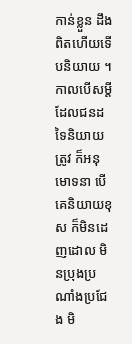កាន់ខ្លួន ដឹងពិតហើយទើបនិយាយ ។
កាលបើសម្តីដែលជនដទៃនិយាយត្រូវ ក៏អនុមោទនា បើគេនិយាយខុស ក៏មិនដេញដោល មិនប្រុងប្រណាំងប្រជែង មិ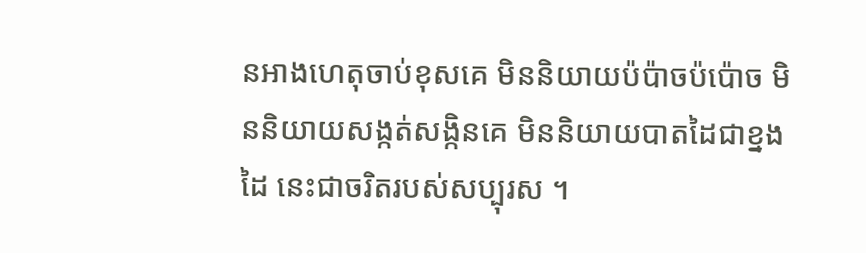នអាងហេតុចាប់ខុសគេ មិននិយាយប៉ប៉ាចប៉ប៉ោច មិននិយាយសង្កត់សង្កិនគេ មិននិយាយបាតដៃជាខ្នងដៃ នេះជាចរិតរបស់សប្បុរស ។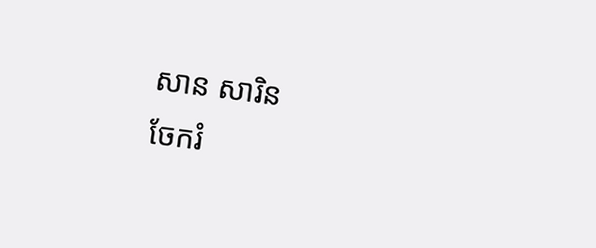សាន សារិន
ចែករំ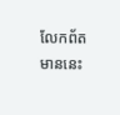លែកព័តមាននេះ